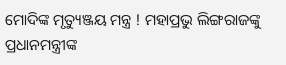ମୋଦିଙ୍କ ମୃତ୍ୟୁଞ୍ଜୟ ମନ୍ତ୍ର ! ମହାପ୍ରଭୁ ଲିଙ୍ଗରାଜଙ୍କୁ ପ୍ରଧାନମନ୍ତ୍ରୀଙ୍କ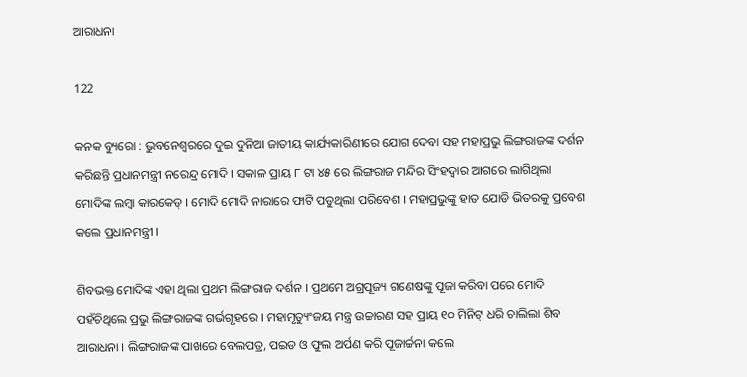ଆରାଧନା

122

କନକ ବ୍ୟୁରୋ : ଭୁବନେଶ୍ୱରରେ ଦୁଇ ଦୁନିଆ ଜାତୀୟ କାର୍ଯ୍ୟକାରିଣୀରେ ଯୋଗ ଦେବା ସହ ମହାପ୍ରଭୁ ଲିଙ୍ଗରାଜଙ୍କ ଦର୍ଶନ କରିଛନ୍ତି ପ୍ରଧାନମନ୍ତ୍ରୀ ନରେନ୍ଦ୍ର ମୋଦି । ସକାଳ ପ୍ରାୟ ୮ ଟା ୪୫ ରେ ଲିଙ୍ଗରାଜ ମନ୍ଦିର ସିଂହଦ୍ୱାର ଆଗରେ ଲାଗିଥିଲା ମୋଦିଙ୍କ ଲମ୍ବା କାରକେଡ୍ । ମୋଦି ମୋଦି ନାରାରେ ଫାଟି ପଡୁଥିଲା ପରିବେଶ । ମହାପ୍ରଭୁଙ୍କୁ ହାତ ଯୋଡି ଭିତରକୁ ପ୍ରବେଶ କଲେ ପ୍ରଧାନମନ୍ତ୍ରୀ ।

ଶିବଭକ୍ତ ମୋଦିଙ୍କ ଏହା ଥିଲା ପ୍ରଥମ ଲିଙ୍ଗରାଜ ଦର୍ଶନ । ପ୍ରଥମେ ଅଗ୍ରପୂଜ୍ୟ ଗଣେଷଙ୍କୁ ପୂଜା କରିବା ପରେ ମୋଦି ପହଁଚିଥିଲେ ପ୍ରଭୁ ଲିଙ୍ଗରାଜଙ୍କ ଗର୍ଭଗୃହରେ । ମହାମୃତ୍ୟୁଂଜୟ ମନ୍ତ୍ର ଉଚ୍ଚାରଣ ସହ ପ୍ରାୟ ୧୦ ମିନିଟ୍ ଧରି ଚାଲିଲା ଶିବ ଆରାଧନା । ଲିଙ୍ଗରାଜଙ୍କ ପାଖରେ ବେଲପତ୍ର, ପଇଡ ଓ ଫୁଲ ଅର୍ପଣ କରି ପୂଜାର୍ଚ୍ଚନା କଲେ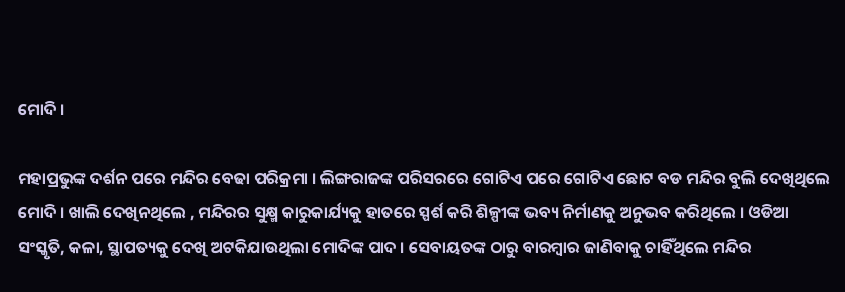ମୋଦି ।

ମହାପ୍ରଭୁଙ୍କ ଦର୍ଶନ ପରେ ମନ୍ଦିର ବେଢା ପରିକ୍ରମା । ଲିଙ୍ଗରାଜଙ୍କ ପରିସରରେ ଗୋଟିଏ ପରେ ଗୋଟିଏ ଛୋଟ ବଡ ମନ୍ଦିର ବୁଲି ଦେଖିଥିଲେ ମୋଦି । ଖାଲି ଦେଖିନଥିଲେ , ମନ୍ଦିରର ସୁକ୍ଷ୍ମ କାରୁକାର୍ଯ୍ୟକୁ ହାତରେ ସ୍ପର୍ଶ କରି ଶିଳ୍ପୀଙ୍କ ଭବ୍ୟ ନିର୍ମାଣକୁ ଅନୁଭବ କରିଥିଲେ । ଓଡିଆ ସଂସ୍କୃତି, କଳା, ସ୍ଥାପତ୍ୟକୁ ଦେଖି ଅଟକିଯାଉଥିଲା ମୋଦିଙ୍କ ପାଦ । ସେବାୟତଙ୍କ ଠାରୁ ବାରମ୍ବାର ଜାଣିବାକୁ ଚାହିଁଥିଲେ ମନ୍ଦିର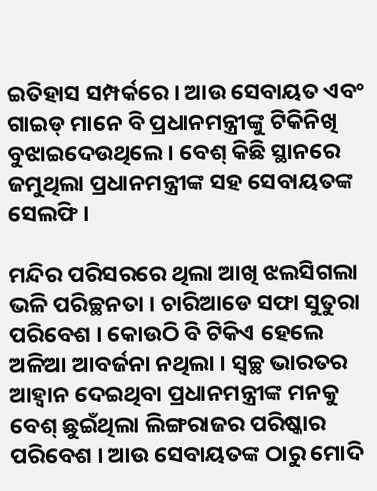ଇତିହାସ ସମ୍ପର୍କରେ । ଆଉ ସେବାୟତ ଏବଂ ଗାଇଡ୍ ମାନେ ବି ପ୍ରଧାନମନ୍ତ୍ରୀଙ୍କୁ ଟିକିନିଖି ବୁଝାଇଦେଉଥିଲେ । ବେଶ୍ କିଛି ସ୍ଥାନରେ ଜମୁଥିଲା ପ୍ରଧାନମନ୍ତ୍ରୀଙ୍କ ସହ ସେବାୟତଙ୍କ ସେଲଫି ।

ମନ୍ଦିର ପରିସରରେ ଥିଲା ଆଖି ଝଲସିଗଲା ଭଳି ପରିଚ୍ଛନତା । ଚାରିଆଡେ ସଫା ସୁତୁରା ପରିବେଶ । କୋଉଠି ବି ଟିକିଏ ହେଲେ ଅଳିଆ ଆବର୍ଜନା ନଥିଲା । ସ୍ୱଚ୍ଛ ଭାରତର ଆହ୍ୱାନ ଦେଇଥିବା ପ୍ରଧାନମନ୍ତ୍ରୀଙ୍କ ମନକୁ ବେଶ୍ ଛୁଇଁଥିଲା ଲିଙ୍ଗରାଜର ପରିଷ୍କାର ପରିବେଶ । ଆଉ ସେବାୟତଙ୍କ ଠାରୁ ମୋଦି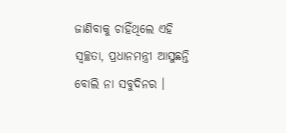ଜାଣିବାକୁ ଚାହିଁଥିଲେ ଏହି ସ୍ୱଚ୍ଛତା, ପ୍ରଧାନମନ୍ତ୍ରୀ ଆସୁଛନ୍ତି ବୋଲି ନା ସବୁଦିନର ।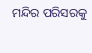ମନ୍ଦିର ପରିସରକୁ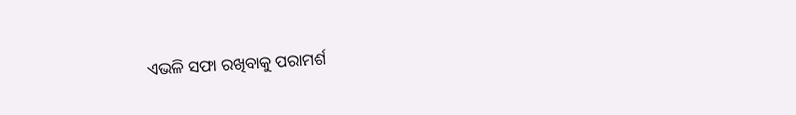ଏଭଳି ସଫା ରଖିବାକୁ ପରାମର୍ଶ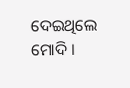ଦେଇଥିଲେ ମୋଦି ।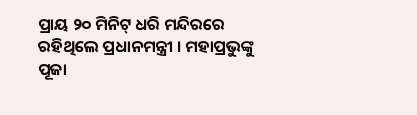ପ୍ରାୟ ୨୦ ମିନିଟ୍ ଧରି ମନ୍ଦିରରେ ରହିଥିଲେ ପ୍ରଧାନମନ୍ତ୍ରୀ । ମହାପ୍ରଭୁଙ୍କୁ ପୂଜା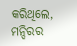କରିଥିଲେ, ମନ୍ଦିରର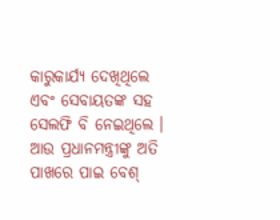କାରୁକାର୍ଯ୍ୟ ଦେଖିଥିଲେ ଏବଂ ସେବାୟତଙ୍କ ସହ ସେଲଫି ବି ନେଇଥିଲେ । ଆଉ ପ୍ରଧାନମନ୍ତ୍ରୀଙ୍କୁ ଅତି ପାଖରେ ପାଇ ବେଶ୍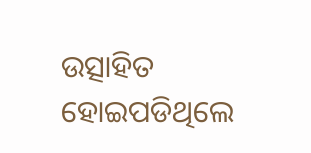ଉତ୍ସାହିତ ହୋଇପଡିଥିଲେ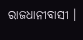ରାଜଧାନୀବାସୀ ।